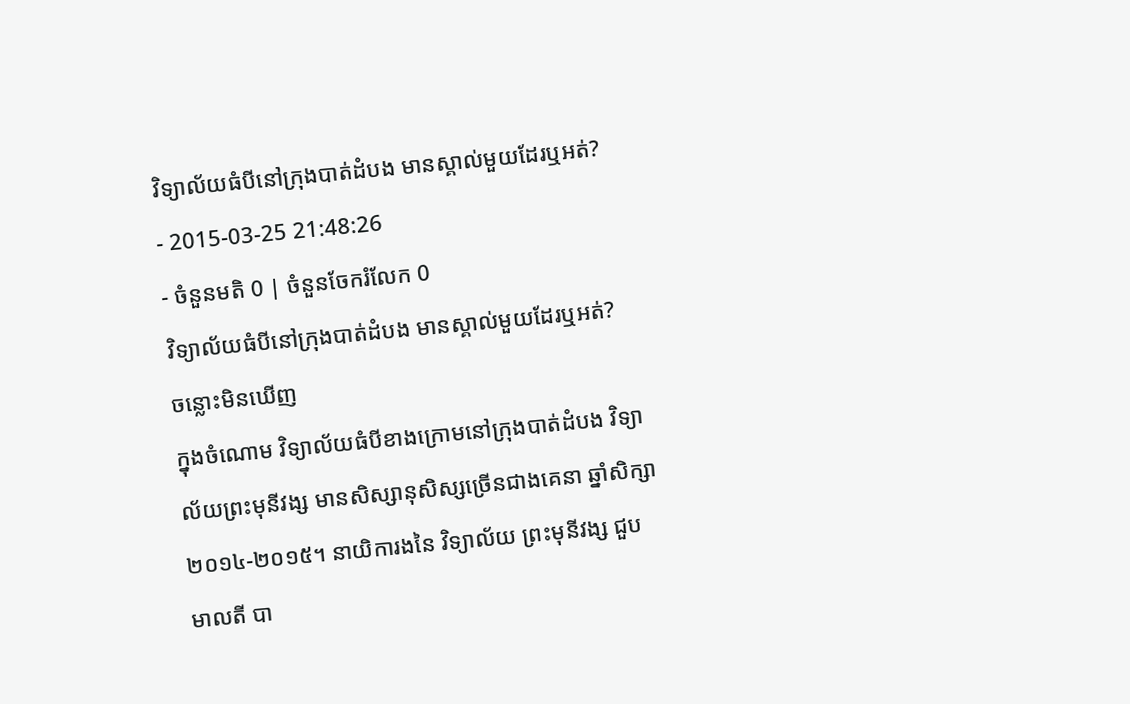វិទ្យាល័យធំបីនៅក្រុងបាត់ដំបង មានស្គាល់មួយដែរឬអត់?
- 2015-03-25 21:48:26
- ចំនួនមតិ 0 | ចំនួនចែករំលែក 0
វិទ្យាល័យធំបីនៅក្រុងបាត់ដំបង មានស្គាល់មួយដែរឬអត់?
ចន្លោះមិនឃើញ
ក្នុងចំណោម វិទ្យាល័យធំបីខាងក្រោមនៅក្រុងបាត់ដំបង វិទ្យាល័យព្រះមុនីវង្ស មានសិស្សានុសិស្សច្រើនជាងគេនា ឆ្នាំសិក្សា ២០១៤-២០១៥។ នាយិការងនៃ វិទ្យាល័យ ព្រះមុនីវង្ស ជួប មាលតី បា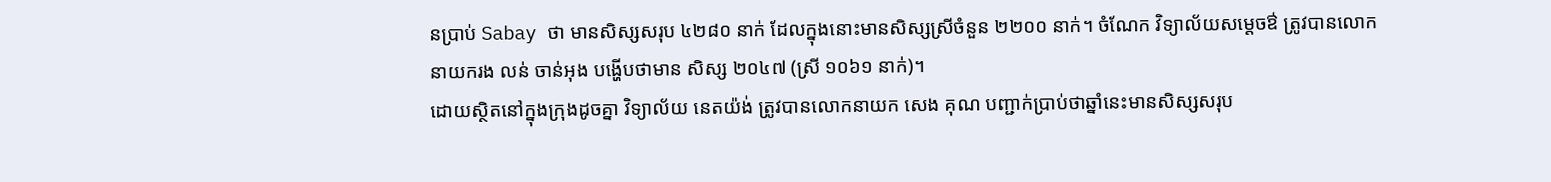នប្រាប់ Sabay ថា មានសិស្សសរុប ៤២៨០ នាក់ ដែលក្នុងនោះមានសិស្សស្រីចំនួន ២២០០ នាក់។ ចំណែក វិទ្យាល័យសម្ដេចឳ ត្រូវបានលោក នាយករង លន់ ចាន់អុង បង្ហើបថាមាន សិស្ស ២០៤៧ (ស្រី ១០៦១ នាក់)។
ដោយស្ថិតនៅក្នុងក្រុងដូចគ្នា វិទ្យាល័យ នេតយ៉ង់ ត្រូវបានលោកនាយក សេង គុណ បញ្ជាក់ប្រាប់ថាឆ្នាំនេះមានសិស្សសរុប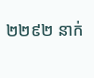២២៩២ នាក់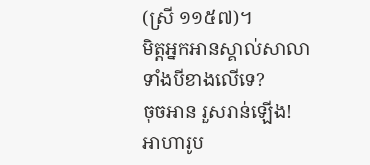(ស្រី ១១៥៧)។
មិត្តអ្នកអានស្គាល់សាលាទាំងបីខាងលើទេ?
ចុចអាន រួសរាន់ឡើង! អាហារូប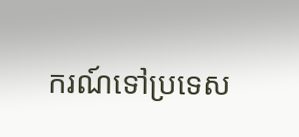ករណ៍ទៅប្រទេស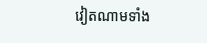វៀតណាមទាំង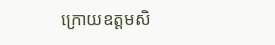ក្រោយឧត្តមសិ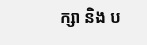ក្សា និង ប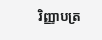រិញ្ញាបត្រ